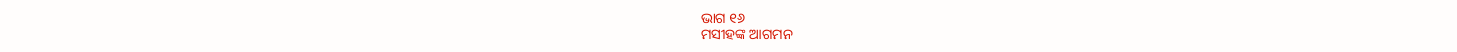ଭାଗ ୧୬
ମସୀହଙ୍କ ଆଗମନ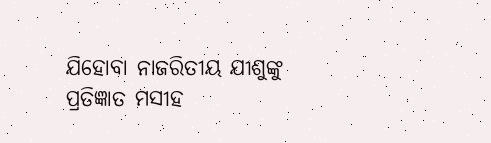ଯିହୋବା ନାଜରିତୀୟ ଯୀଶୁଙ୍କୁ ପ୍ରତିଜ୍ଞାତ ମସୀହ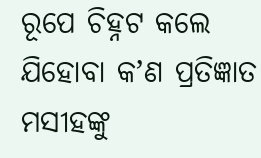ରୂପେ ଚିହ୍ନଟ କଲେ
ଯିହୋବା କʼଣ ପ୍ରତିଜ୍ଞାତ ମସୀହଙ୍କୁ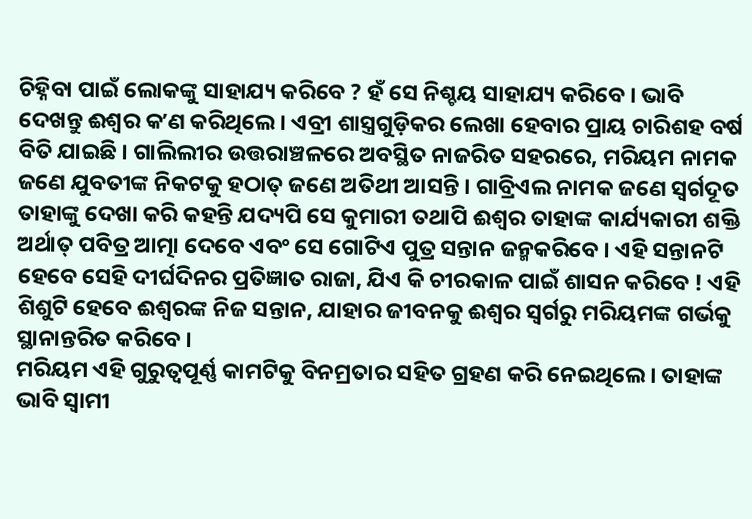ଚିହ୍ନିବା ପାଇଁ ଲୋକଙ୍କୁ ସାହାଯ୍ୟ କରିବେ ? ହଁ ସେ ନିଶ୍ଚୟ ସାହାଯ୍ୟ କରିବେ । ଭାବି ଦେଖନ୍ତୁ ଈଶ୍ୱର କʼଣ କରିଥିଲେ । ଏବ୍ରୀ ଶାସ୍ତ୍ରଗୁଡ଼ିକର ଲେଖା ହେବାର ପ୍ରାୟ ଚାରିଶହ ବର୍ଷ ବିତି ଯାଇଛି । ଗାଲିଲୀର ଉତ୍ତରାଞ୍ଚଳରେ ଅବସ୍ଥିତ ନାଜରିତ ସହରରେ, ମରିୟମ ନାମକ ଜଣେ ଯୁବତୀଙ୍କ ନିକଟକୁ ହଠାତ୍ ଜଣେ ଅତିଥୀ ଆସନ୍ତି । ଗାବ୍ରିଏଲ ନାମକ ଜଣେ ସ୍ୱର୍ଗଦୂତ ତାହାଙ୍କୁ ଦେଖା କରି କହନ୍ତି ଯଦ୍ୟପି ସେ କୁମାରୀ ତଥାପି ଈଶ୍ୱର ତାହାଙ୍କ କାର୍ଯ୍ୟକାରୀ ଶକ୍ତି ଅର୍ଥାତ୍ ପବିତ୍ର ଆତ୍ମା ଦେବେ ଏବଂ ସେ ଗୋଟିଏ ପୁତ୍ର ସନ୍ତାନ ଜନ୍ମକରିବେ । ଏହି ସନ୍ତାନଟି ହେବେ ସେହି ଦୀର୍ଘଦିନର ପ୍ରତିଜ୍ଞାତ ରାଜା, ଯିଏ କି ଚୀରକାଳ ପାଇଁ ଶାସନ କରିବେ ! ଏହି ଶିଶୁଟି ହେବେ ଈଶ୍ୱରଙ୍କ ନିଜ ସନ୍ତାନ, ଯାହାର ଜୀବନକୁ ଈଶ୍ୱର ସ୍ୱର୍ଗରୁ ମରିୟମଙ୍କ ଗର୍ଭକୁ ସ୍ଥାନାନ୍ତରିତ କରିବେ ।
ମରିୟମ ଏହି ଗୁରୁତ୍ୱପୂର୍ଣ୍ଣ କାମଟିକୁ ବିନମ୍ରତାର ସହିତ ଗ୍ରହଣ କରି ନେଇଥିଲେ । ତାହାଙ୍କ ଭାବି ସ୍ୱାମୀ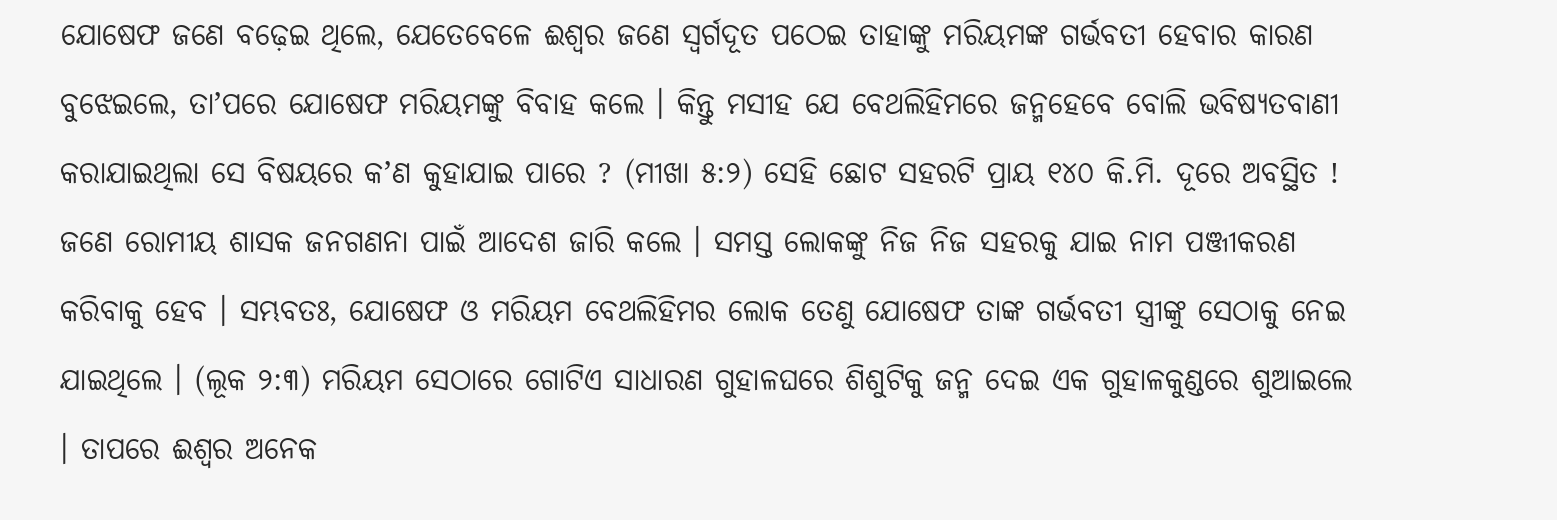ଯୋଷେଫ ଜଣେ ବଢ଼େଇ ଥିଲେ, ଯେତେବେଳେ ଈଶ୍ୱର ଜଣେ ସ୍ୱର୍ଗଦୂତ ପଠେଇ ତାହାଙ୍କୁ ମରିୟମଙ୍କ ଗର୍ଭବତୀ ହେବାର କାରଣ ବୁଝେଇଲେ, ତାʼପରେ ଯୋଷେଫ ମରିୟମଙ୍କୁ ବିବାହ କଲେ । କିନ୍ତୁ ମସୀହ ଯେ ବେଥଲିହିମରେ ଜନ୍ମହେବେ ବୋଲି ଭବିଷ୍ୟତବାଣୀ କରାଯାଇଥିଲା ସେ ବିଷୟରେ କʼଣ କୁହାଯାଇ ପାରେ ? (ମୀଖା ୫:୨) ସେହି ଛୋଟ ସହରଟି ପ୍ରାୟ ୧୪୦ କି.ମି. ଦୂରେ ଅବସ୍ଥିତ !
ଜଣେ ରୋମୀୟ ଶାସକ ଜନଗଣନା ପାଇଁ ଆଦେଶ ଜାରି କଲେ । ସମସ୍ତ ଲୋକଙ୍କୁ ନିଜ ନିଜ ସହରକୁ ଯାଇ ନାମ ପଞ୍ଜୀକରଣ କରିବାକୁ ହେବ । ସମ୍ଭବତଃ, ଯୋଷେଫ ଓ ମରିୟମ ବେଥଲିହିମର ଲୋକ ତେଣୁ ଯୋଷେଫ ତାଙ୍କ ଗର୍ଭବତୀ ସ୍ତ୍ରୀଙ୍କୁ ସେଠାକୁ ନେଇ ଯାଇଥିଲେ । (ଲୂକ ୨:୩) ମରିୟମ ସେଠାରେ ଗୋଟିଏ ସାଧାରଣ ଗୁହାଳଘରେ ଶିଶୁଟିକୁ ଜନ୍ମ ଦେଇ ଏକ ଗୁହାଳକୁଣ୍ଡରେ ଶୁଆଇଲେ । ତାପରେ ଈଶ୍ୱର ଅନେକ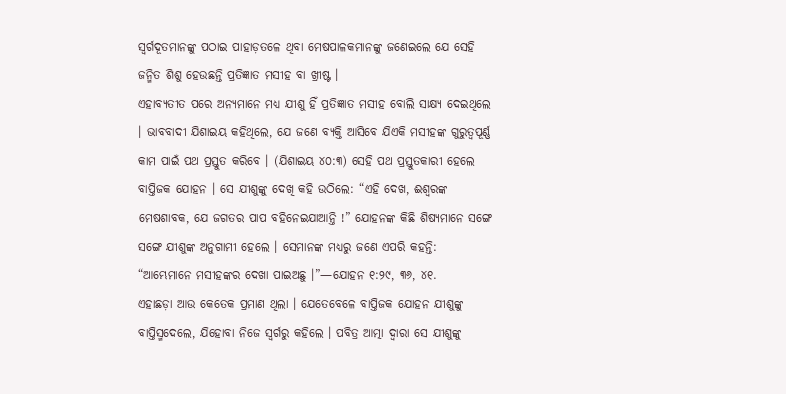ସ୍ୱର୍ଗଦୂତମାନଙ୍କୁ ପଠାଇ ପାହାଡ଼ତଳେ ଥିବା ମେଷପାଳକମାନଙ୍କୁ ଜଣେଇଲେ ଯେ ସେହି ଜନ୍ମିତ ଶିଶୁ ହେଉଛନ୍ତି ପ୍ରତିଜ୍ଞାତ ମସୀହ ବା ଖ୍ରୀଷ୍ଟ ।
ଏହାବ୍ୟତୀତ ପରେ ଅନ୍ୟମାନେ ମଧ୍ୟ ଯୀଶୁ ହିଁ ପ୍ରତିଜ୍ଞାତ ମସୀହ ବୋଲି ସାକ୍ଷ୍ୟ ଦେଇଥିଲେ । ଭାବବାଦୀ ଯିଶାଇୟ କହିଥିଲେ, ଯେ ଜଣେ ବ୍ୟକ୍ତି ଆସିବେ ଯିଏକି ମସୀହଙ୍କ ଗୁରୁତ୍ୱପୂର୍ଣ୍ଣ କାମ ପାଇଁ ପଥ ପ୍ରସ୍ତୁତ କରିବେ । (ଯିଶାଇୟ ୪୦:୩) ସେହି ପଥ ପ୍ରସ୍ତୁତକାରୀ ହେଲେ ବାପ୍ତିଜକ ଯୋହନ । ସେ ଯୀଶୁଙ୍କୁ ଦେଖି କହି ଉଠିଲେ: “ଏହି ଦେଖ, ଈଶ୍ୱରଙ୍କ ମେଷଶାବକ, ଯେ ଜଗତର ପାପ ବହିନେଇଯାଆନ୍ତି !” ଯୋହନଙ୍କ କିଛି ଶିଷ୍ୟମାନେ ସଙ୍ଗେ ସଙ୍ଗେ ଯୀଶୁଙ୍କ ଅନୁଗାମୀ ହେଲେ । ସେମାନଙ୍କ ମଧ୍ୟରୁ ଜଣେ ଏପରି କହନ୍ତି: “ଆମ୍ଭେମାନେ ମସୀହଙ୍କର ଦେଖା ପାଇଅଛୁ ।”—ଯୋହନ ୧:୨୯, ୩୬, ୪୧.
ଏହାଛଡ଼ା ଆଉ କେତେକ ପ୍ରମାଣ ଥିଲା । ଯେତେବେଳେ ବାପ୍ତିଜକ ଯୋହନ ଯୀଶୁଙ୍କୁ ବାପ୍ତିସ୍ମଦେଲେ, ଯିହୋବା ନିଜେ ସ୍ୱର୍ଗରୁ କହିଲେ । ପବିତ୍ର ଆତ୍ମା ଦ୍ୱାରା ସେ ଯୀଶୁଙ୍କୁ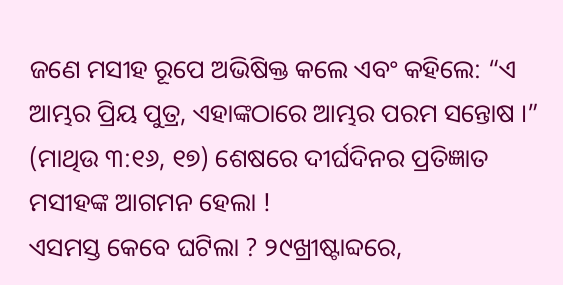ଜଣେ ମସୀହ ରୂପେ ଅଭିଷିକ୍ତ କଲେ ଏବଂ କହିଲେ: “ଏ ଆମ୍ଭର ପ୍ରିୟ ପୁତ୍ର, ଏହାଙ୍କଠାରେ ଆମ୍ଭର ପରମ ସନ୍ତୋଷ ।” (ମାଥିଉ ୩:୧୬, ୧୭) ଶେଷରେ ଦୀର୍ଘଦିନର ପ୍ରତିଜ୍ଞାତ ମସୀହଙ୍କ ଆଗମନ ହେଲା !
ଏସମସ୍ତ କେବେ ଘଟିଲା ? ୨୯ଖ୍ରୀଷ୍ଟାବ୍ଦରେ,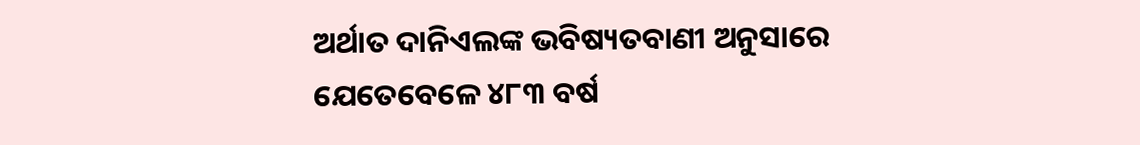ଅର୍ଥାତ ଦାନିଏଲଙ୍କ ଭବିଷ୍ୟତବାଣୀ ଅନୁସାରେ ଯେତେବେଳେ ୪୮୩ ବର୍ଷ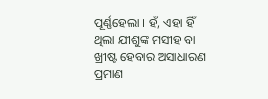ପୂର୍ଣ୍ଣହେଲା । ହଁ, ଏହା ହିଁ ଥିଲା ଯୀଶୁଙ୍କ ମସୀହ ବା ଖ୍ରୀଷ୍ଟ ହେବାର ଅସାଧାରଣ ପ୍ରମାଣ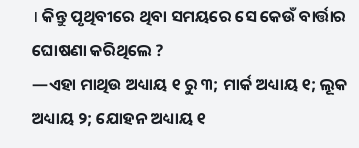। କିନ୍ତୁ ପୃଥିବୀରେ ଥିବା ସମୟରେ ସେ କେଉଁ ବାର୍ତ୍ତାର ଘୋଷଣା କରିଥିଲେ ?
—ଏହା ମାଥିଉ ଅଧ୍ୟାୟ ୧ ରୁ ୩; ମାର୍କ ଅଧ୍ୟାୟ ୧; ଲୂକ ଅଧ୍ୟାୟ ୨; ଯୋହନ ଅଧ୍ୟାୟ ୧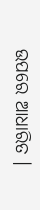ଉପରେ ଆଧାରିତ ।